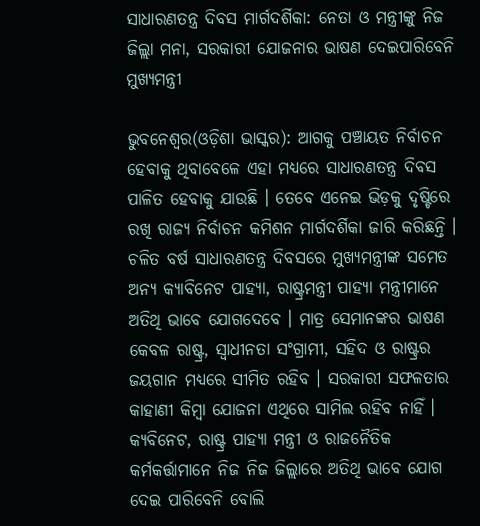ସାଧାରଣତନ୍ତ୍ର ଦିବସ ମାର୍ଗଦର୍ଶିକା: ନେତା ଓ ମନ୍ତ୍ରୀଙ୍କୁ ନିଜ ଜିଲ୍ଲା ମନା, ସରକାରୀ ଯୋଜନାର ଭାଷଣ ଦେଇପାରିବେନି ମୁଖ୍ୟମନ୍ତ୍ରୀ

ଭୁବନେଶ୍ୱର(ଓଡ଼ିଶା ଭାସ୍କର): ଆଗକୁ ପଞ୍ଚାୟତ ନିର୍ବାଚନ ହେବାକୁ ଥିବାବେଳେ ଏହା ମଧ୍ୟରେ ସାଧାରଣତନ୍ତ୍ର ଦିବସ ପାଳିତ ହେବାକୁ ଯାଉଛି । ତେବେ ଏନେଇ ଭିଡ଼କୁ ଦୃଷ୍ଟିରେ ରଖି ରାଜ୍ୟ ନିର୍ବାଚନ କମିଶନ ମାର୍ଗଦର୍ଶିକା ଜାରି କରିଛନ୍ତି । ଚଳିତ ବର୍ଷ ସାଧାରଣତନ୍ତ୍ର ଦିବସରେ ମୁଖ୍ୟମନ୍ତ୍ରୀଙ୍କ ସମେତ ଅନ୍ୟ କ୍ୟାବିନେଟ ପାହ୍ୟା, ରାଷ୍ଟ୍ରମନ୍ତ୍ରୀ ପାହ୍ୟା ମନ୍ତ୍ରୀମାନେ ଅତିଥି ଭାବେ ଯୋଗଦେବେ । ମାତ୍ର ସେମାନଙ୍କର ଭାଷଣ କେବଳ ରାଷ୍ଟ୍ର, ସ୍ୱାଧୀନତା ସଂଗ୍ରାମୀ, ସହିଦ ଓ ରାଷ୍ଟ୍ରର ଜୟଗାନ ମଧ୍ୟରେ ସୀମିତ ରହିବ । ସରକାରୀ ସଫଳତାର କାହାଣୀ କିମ୍ବା ଯୋଜନା ଏଥିରେ ସାମିଲ ରହିବ ନାହିଁ । କ୍ୟବିନେଟ, ରାଷ୍ଟ୍ର ପାହ୍ୟା ମନ୍ତ୍ରୀ ଓ ରାଜନୈତିକ କର୍ମକର୍ତ୍ତାମାନେ ନିଜ ନିଜ ଜିଲ୍ଲାରେ ଅତିଥି ଭାବେ ଯୋଗ ଦେଇ ପାରିବେନି ବୋଲି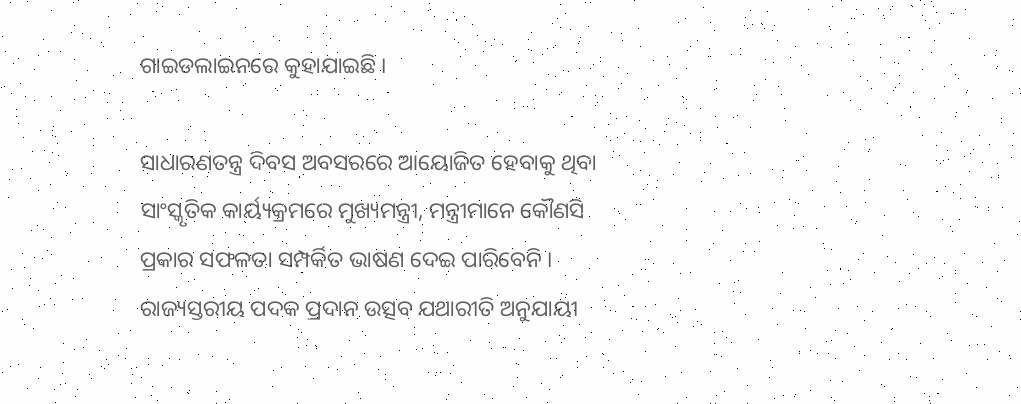ଗାଇଡଲାଇନରେ କୁହାଯାଇଛି ।

ସାଧାରଣତନ୍ତ୍ର ଦିବସ ଅବସରରେ ଆୟୋଜିତ ହେବାକୁ ଥିବା ସାଂସ୍କୃତିକ କାର୍ୟ୍ୟକ୍ରମରେ ମୁଖ୍ୟମନ୍ତ୍ରୀ, ମନ୍ତ୍ରୀମାନେ କୌଣସି ପ୍ରକାର ସଫଳତା ସମ୍ପର୍କିତ ଭାଷଣ ଦେଇ ପାରିବେନି । ରାଜ୍ୟସ୍ତରୀୟ ପଦକ ପ୍ରଦାନ ଉତ୍ସବ ଯଥାରୀତି ଅନୁଯାୟୀ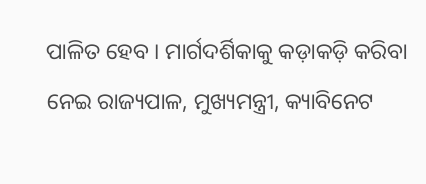ପାଳିତ ହେବ । ମାର୍ଗଦର୍ଶିକାକୁ କଡ଼ାକଡ଼ି କରିବା ନେଇ ରାଜ୍ୟପାଳ, ମୁଖ୍ୟମନ୍ତ୍ରୀ, କ୍ୟାବିନେଟ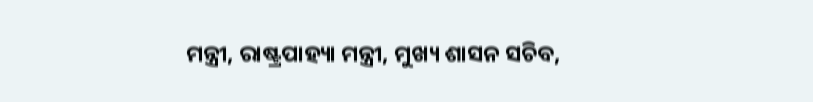ମନ୍ତ୍ରୀ, ରାଷ୍ଟ୍ରପାହ୍ୟା ମନ୍ତ୍ରୀ, ମୁଖ୍ୟ ଶାସନ ସଚିବ,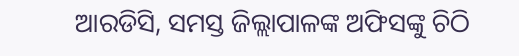ଆରଡିସି, ସମସ୍ତ ଜିଲ୍ଲାପାଳଙ୍କ ଅଫିସଙ୍କୁ ଚିଠି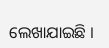ଲେଖାଯାଇଛି ।